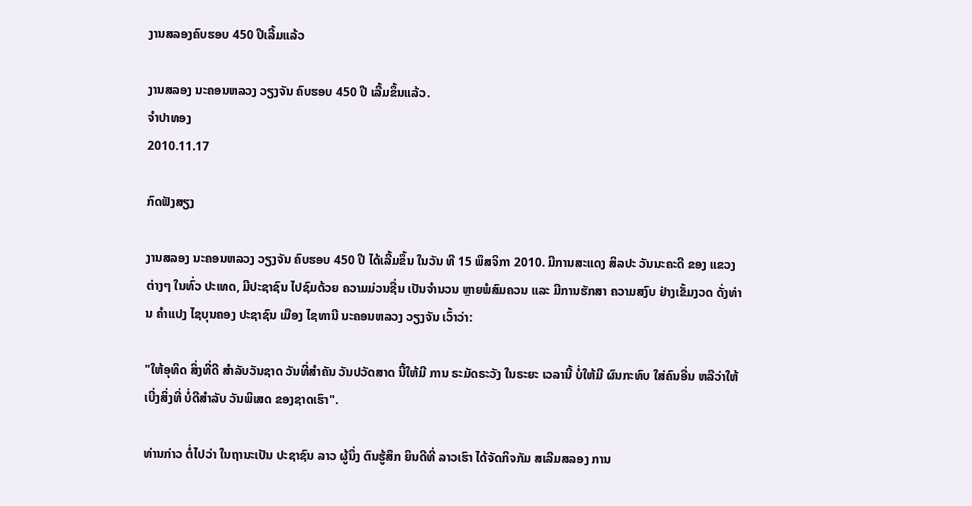ງານສລອງຄົບຮອບ 450 ປີເລີ້ມແລ້ວ

ງານສລອງ ນະຄອນຫລວງ ວຽງຈັນ ຄົບຮອບ 450 ປີ ເລີ້ມຂຶ້ນແລ້ວ.
ຈໍາປາທອງ
2010.11.17

ກົດຟັງສຽງ

ງານສລອງ ນະຄອນຫລວງ ວຽງຈັນ ຄົບຮອບ 450 ປີ ໄດ້ເລີ້ມຂຶ້ນ ໃນວັນ ທີ 15 ພຶສຈິກາ 2010. ມີການສະແດງ ສິລປະ ວັນນະຄະດີ ຂອງ ແຂວງຕ່າງໆ ໃນທົ່ວ ປະເທດ, ມີປະຊາຊົນ ໄປຊົມດ້ວຍ ຄວາມມ່ວນຊື່ນ ເປັນຈຳນວນ ຫຼາຍພໍສົມຄວນ ແລະ ມີການຮັກສາ ຄວາມສງົບ ຢ່າງເຂັ້ມງວດ ດັ່ງທ່ານ ຄຳແປງ ໄຊບຸນຄອງ ປະຊາຊົນ ເມືອງ ໄຊທານີ ນະຄອນຫລວງ ວຽງຈັນ ເວົ້າວ່າ:

"ໃຫ້ອຸທິດ ສິ່ງທີ່ດີ ສຳລັບວັນຊາດ ວັນທີ່ສຳຄັນ ວັນປວັດສາດ ນີ້ໃຫ້ມີ ການ ຣະມັດຣະວັງ ໃນຣະຍະ ເວລານີ້ ບໍ່ໃຫ້ມີ ຜົນກະທົບ ໃສ່ຄົນອື່ນ ຫລືວ່າໃຫ້ ເບີ່ງສິ່ງທີ່ ບໍ່ດີສຳລັບ ວັນພິເສດ ຂອງຊາດເຮົາ".

ທ່ານກ່າວ ຕໍ່ໄປວ່າ ໃນຖານະເປັນ ປະຊາຊົນ ລາວ ຜູ້ນຶ່ງ ຕົນຮູ້ສຶກ ຍິນດີທີ່ ລາວເຮົາ ໄດ້ຈັດກິຈກັມ ສເລີມສລອງ ການ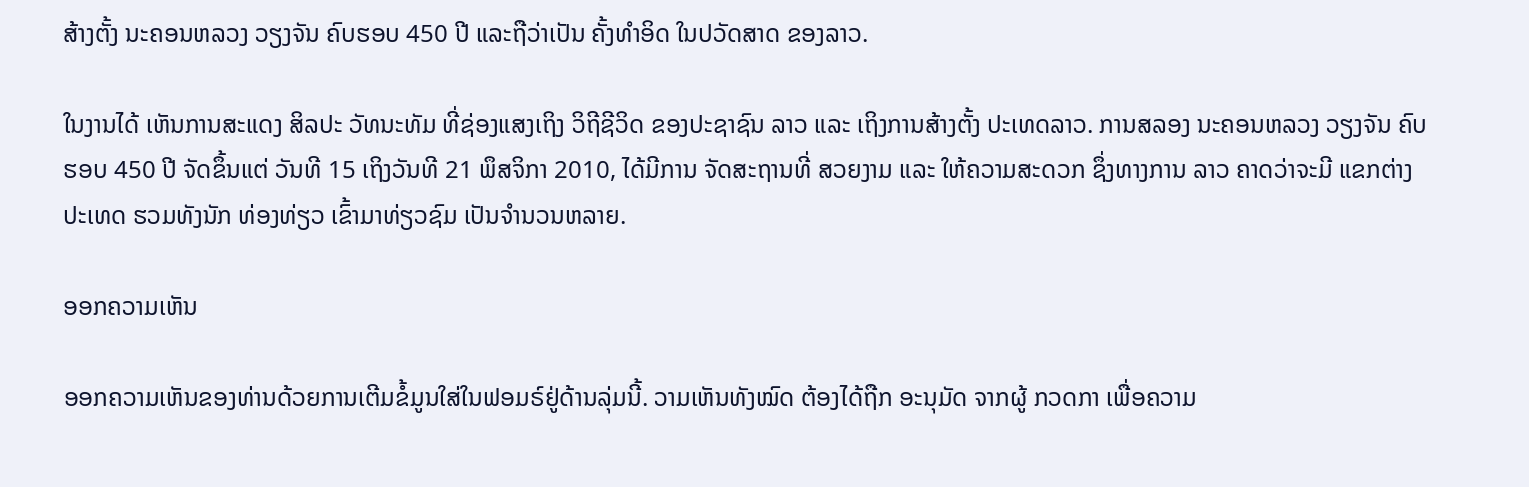ສ້າງຕັ້ງ ນະຄອນຫລວງ ວຽງຈັນ ຄົບຮອບ 450 ປີ ແລະຖືວ່າເປັນ ຄັ້ງທຳອິດ ໃນປວັດສາດ ຂອງລາວ.

ໃນງານໄດ້ ເຫັນການສະແດງ ສິລປະ ວັທນະທັມ ທີ່ຊ່ອງແສງເຖິງ ວິຖີຊີວິດ ຂອງປະຊາຊົນ ລາວ ແລະ ເຖິງການສ້າງຕັ້ງ ປະເທດລາວ. ການສລອງ ນະຄອນຫລວງ ວຽງຈັນ ຄົບຮອບ 450 ປີ ຈັດຂຶ້ນແຕ່ ວັນທີ 15 ເຖິງວັນທີ 21 ພຶສຈິກາ 2010, ໄດ້ມີການ ຈັດສະຖານທີ່ ສວຍງາມ ແລະ ໃຫ້ຄວາມສະດວກ ຊຶ່ງທາງການ ລາວ ຄາດວ່າຈະມີ ແຂກຕ່າງປະເທດ ຮວມທັງນັກ ທ່ອງທ່ຽວ ເຂົ້າມາທ່ຽວຊົມ ເປັນຈຳນວນຫລາຍ.

ອອກຄວາມເຫັນ

ອອກຄວາມເຫັນຂອງທ່ານດ້ວຍການເຕີມຂໍ້ມູນໃສ່ໃນຟອມຣ໌ຢູ່ດ້ານລຸ່ມນີ້. ວາມເຫັນທັງໝົດ ຕ້ອງໄດ້ຖືກ ອະນຸມັດ ຈາກຜູ້ ກວດກາ ເພື່ອຄວາມ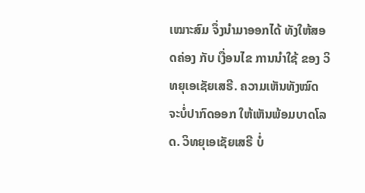ເໝາະສົມ ຈຶ່ງນໍາມາອອກໄດ້ ທັງໃຫ້ສອດຄ່ອງ ກັບ ເງື່ອນໄຂ ການນຳໃຊ້ ຂອງ ວິທຍຸເອເຊັຍເສຣີ. ຄວາມເຫັນທັງໝົດ ຈະບໍ່ປາກົດອອກ ໃຫ້ເຫັນພ້ອມບາດໂລດ. ວິທຍຸເອເຊັຍເສຣີ ບໍ່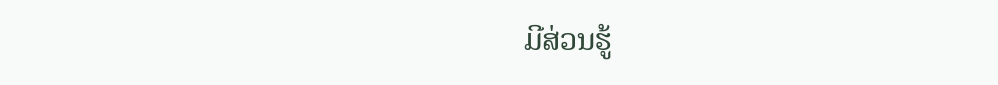ມີສ່ວນຮູ້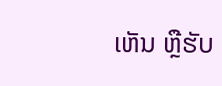ເຫັນ ຫຼືຮັບ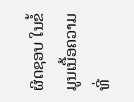ຜິດຊອບ ໃນຂໍ້ມູນເນື້ອຄວາມ ທີ່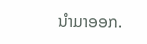ນໍາມາອອກ.